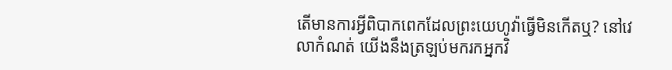តើមានការអ្វីពិបាកពេកដែលព្រះយេហូវ៉ាធ្វើមិនកើតឬ? នៅវេលាកំណត់ យើងនឹងត្រឡប់មករកអ្នកវិ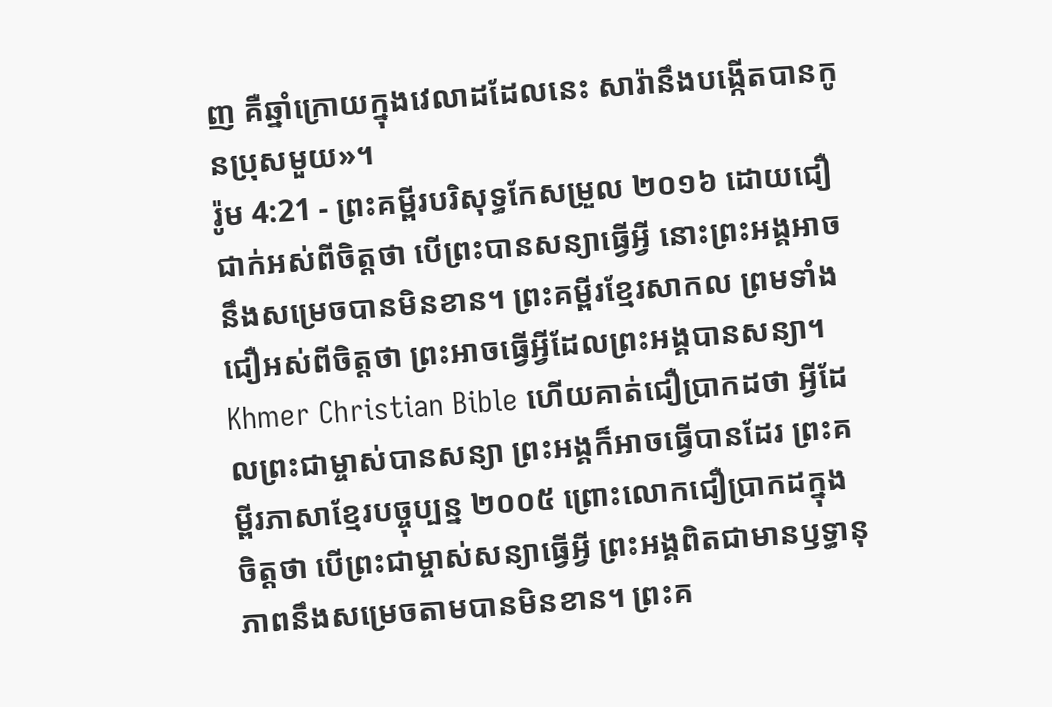ញ គឺឆ្នាំក្រោយក្នុងវេលាដដែលនេះ សារ៉ានឹងបង្កើតបានកូនប្រុសមួយ»។
រ៉ូម 4:21 - ព្រះគម្ពីរបរិសុទ្ធកែសម្រួល ២០១៦ ដោយជឿជាក់អស់ពីចិត្តថា បើព្រះបានសន្យាធ្វើអ្វី នោះព្រះអង្គអាចនឹងសម្រេចបានមិនខាន។ ព្រះគម្ពីរខ្មែរសាកល ព្រមទាំងជឿអស់ពីចិត្តថា ព្រះអាចធ្វើអ្វីដែលព្រះអង្គបានសន្យា។ Khmer Christian Bible ហើយគាត់ជឿប្រាកដថា អ្វីដែលព្រះជាម្ចាស់បានសន្យា ព្រះអង្គក៏អាចធ្វើបានដែរ ព្រះគម្ពីរភាសាខ្មែរបច្ចុប្បន្ន ២០០៥ ព្រោះលោកជឿប្រាកដក្នុងចិត្តថា បើព្រះជាម្ចាស់សន្យាធ្វើអ្វី ព្រះអង្គពិតជាមានឫទ្ធានុភាពនឹងសម្រេចតាមបានមិនខាន។ ព្រះគ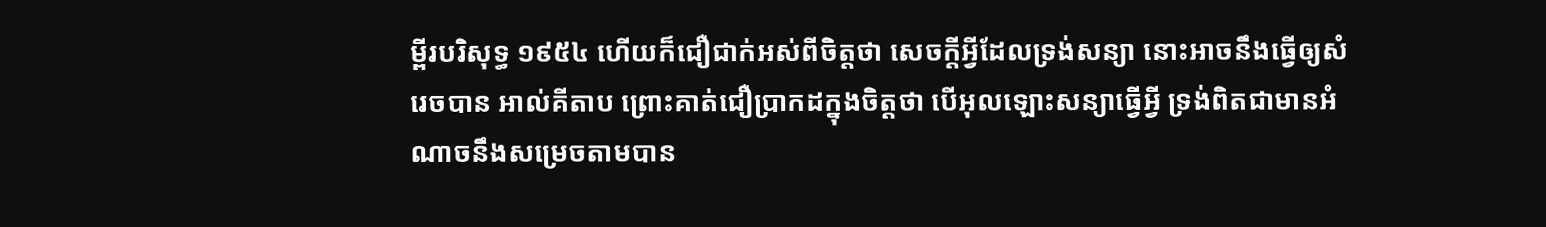ម្ពីរបរិសុទ្ធ ១៩៥៤ ហើយក៏ជឿជាក់អស់ពីចិត្តថា សេចក្ដីអ្វីដែលទ្រង់សន្យា នោះអាចនឹងធ្វើឲ្យសំរេចបាន អាល់គីតាប ព្រោះគាត់ជឿប្រាកដក្នុងចិត្ដថា បើអុលឡោះសន្យាធ្វើអ្វី ទ្រង់ពិតជាមានអំណាចនឹងសម្រេចតាមបាន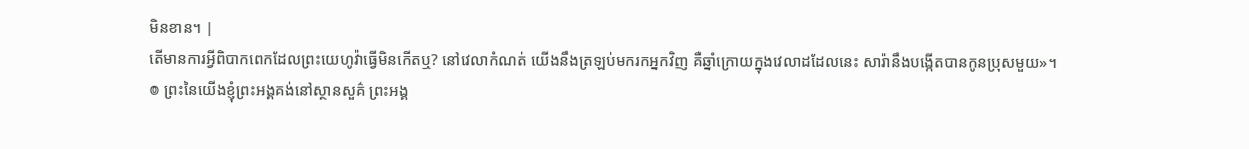មិនខាន។ |
តើមានការអ្វីពិបាកពេកដែលព្រះយេហូវ៉ាធ្វើមិនកើតឬ? នៅវេលាកំណត់ យើងនឹងត្រឡប់មករកអ្នកវិញ គឺឆ្នាំក្រោយក្នុងវេលាដដែលនេះ សារ៉ានឹងបង្កើតបានកូនប្រុសមួយ»។
៙ ព្រះនៃយើងខ្ញុំព្រះអង្គគង់នៅស្ថានសួគ៌ ព្រះអង្គ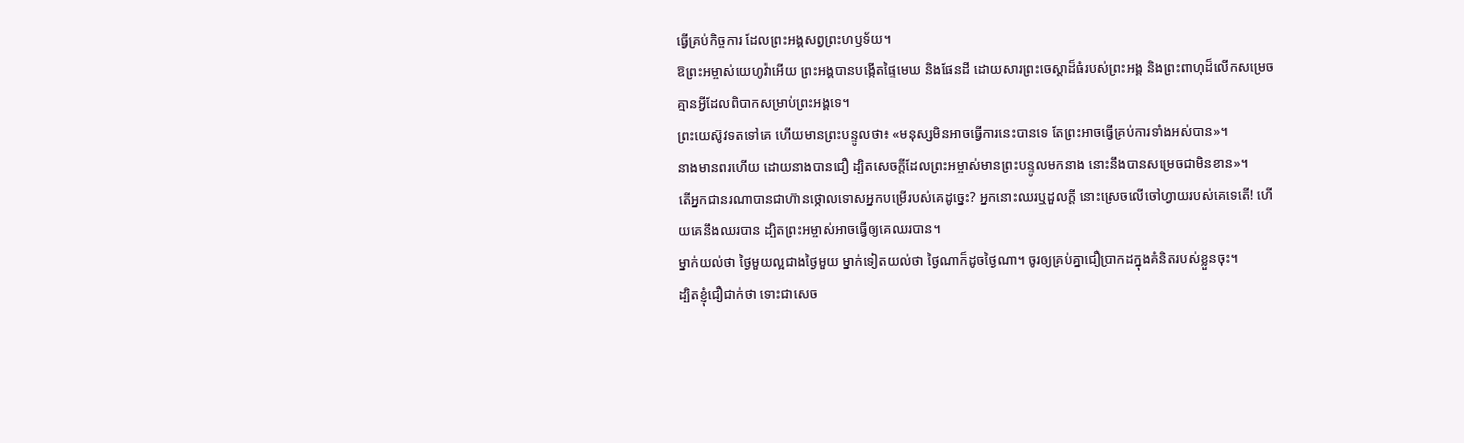ធ្វើគ្រប់កិច្ចការ ដែលព្រះអង្គសព្វព្រះហឫទ័យ។
ឱព្រះអម្ចាស់យេហូវ៉ាអើយ ព្រះអង្គបានបង្កើតផ្ទៃមេឃ និងផែនដី ដោយសារព្រះចេស្តាដ៏ធំរបស់ព្រះអង្គ និងព្រះពាហុដ៏លើកសម្រេច គ្មានអ្វីដែលពិបាកសម្រាប់ព្រះអង្គទេ។
ព្រះយេស៊ូវទតទៅគេ ហើយមានព្រះបន្ទូលថា៖ «មនុស្សមិនអាចធ្វើការនេះបានទេ តែព្រះអាចធ្វើគ្រប់ការទាំងអស់បាន»។
នាងមានពរហើយ ដោយនាងបានជឿ ដ្បិតសេចក្តីដែលព្រះអម្ចាស់មានព្រះបន្ទូលមកនាង នោះនឹងបានសម្រេចជាមិនខាន»។
តើអ្នកជានរណាបានជាហ៊ានថ្កោលទោសអ្នកបម្រើរបស់គេដូច្នេះ? អ្នកនោះឈរឬដួលក្តី នោះស្រេចលើចៅហ្វាយរបស់គេទេតើ! ហើយគេនឹងឈរបាន ដ្បិតព្រះអម្ចាស់អាចធ្វើឲ្យគេឈរបាន។
ម្នាក់យល់ថា ថ្ងៃមួយល្អជាងថ្ងៃមួយ ម្នាក់ទៀតយល់ថា ថ្ងៃណាក៏ដូចថ្ងៃណា។ ចូរឲ្យគ្រប់គ្នាជឿប្រាកដក្នុងគំនិតរបស់ខ្លួនចុះ។
ដ្បិតខ្ញុំជឿជាក់ថា ទោះជាសេច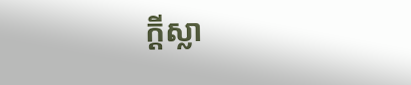ក្ដីស្លា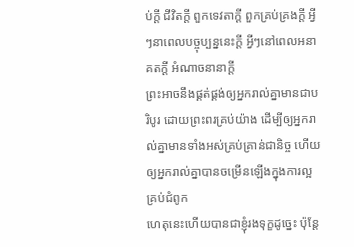ប់ក្ដី ជីវិតក្ដី ពួកទេវតាក្ដី ពួកគ្រប់គ្រងក្ដី អ្វីៗនាពេលបច្ចុប្បន្ននេះក្ដី អ្វីៗនៅពេលអនាគតក្ដី អំណាចនានាក្ដី
ព្រះអាចនឹងផ្គត់ផ្គង់ឲ្យអ្នករាល់គ្នាមានជាបរិបូរ ដោយព្រះពរគ្រប់យ៉ាង ដើម្បីឲ្យអ្នករាល់គ្នាមានទាំងអស់គ្រប់គ្រាន់ជានិច្ច ហើយឲ្យអ្នករាល់គ្នាបានចម្រើនឡើងក្នុងការល្អគ្រប់ជំពូក
ហេតុនេះហើយបានជាខ្ញុំរងទុក្ខដូច្នេះ ប៉ុន្ដែ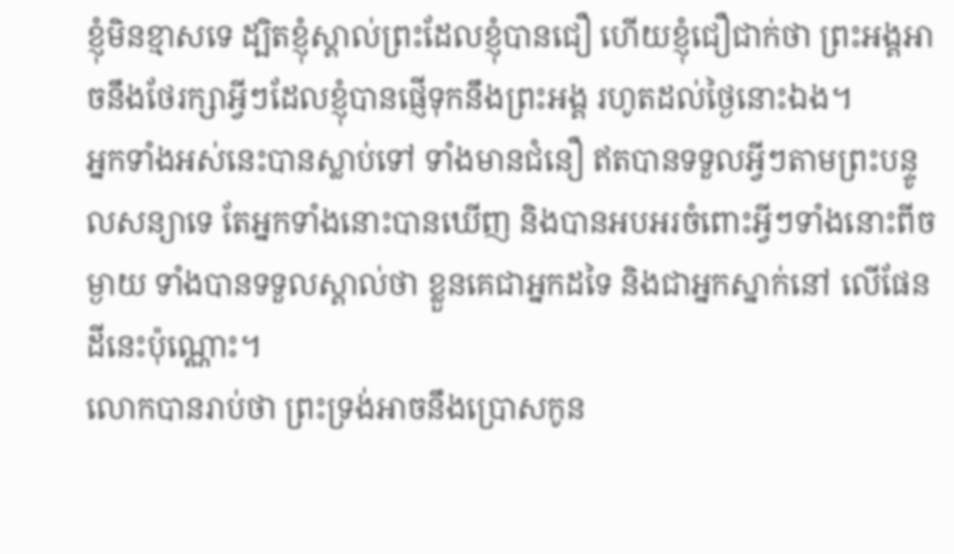ខ្ញុំមិនខ្មាសទេ ដ្បិតខ្ញុំស្គាល់ព្រះដែលខ្ញុំបានជឿ ហើយខ្ញុំជឿជាក់ថា ព្រះអង្គអាចនឹងថែរក្សាអ្វីៗដែលខ្ញុំបានផ្ញើទុកនឹងព្រះអង្គ រហូតដល់ថ្ងៃនោះឯង។
អ្នកទាំងអស់នេះបានស្លាប់ទៅ ទាំងមានជំនឿ ឥតបានទទួលអ្វីៗតាមព្រះបន្ទូលសន្យាទេ តែអ្នកទាំងនោះបានឃើញ និងបានអបអរចំពោះអ្វីៗទាំងនោះពីចម្ងាយ ទាំងបានទទួលស្គាល់ថា ខ្លួនគេជាអ្នកដទៃ និងជាអ្នកស្នាក់នៅ លើផែនដីនេះប៉ុណ្ណោះ។
លោកបានរាប់ថា ព្រះទ្រង់អាចនឹងប្រោសកូន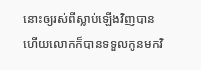នោះឲ្យរស់ពីស្លាប់ឡើងវិញបាន ហើយលោកក៏បានទទួលកូនមកវិ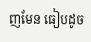ញមែន ធៀបដូច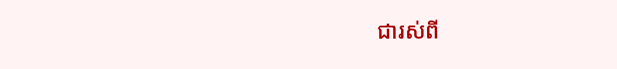ជារស់ពី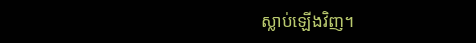ស្លាប់ឡើងវិញ។